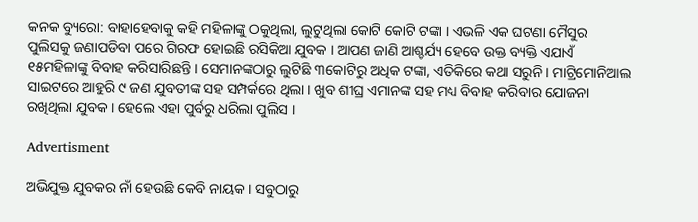କନକ ବ୍ୟୁରୋ: ବାହାହେବାକୁ କହି ମହିଳାଙ୍କୁ ଠକୁଥିଲା, ଲୁଟୁଥିଲା କୋଟି କୋଟି ଟଙ୍କା । ଏଭଳି ଏକ ଘଟଣା ମୈସୁର ପୁଲିସକୁ ଜଣାପଡିବା ପରେ ଗିରଫ ହୋଇଛି ରସିକିଆ ଯୁବକ । ଆପଣ ଜାଣି ଆଶ୍ଚର୍ଯ୍ୟ ହେବେ ଉକ୍ତ ବ୍ୟକ୍ତି ଏଯାଏଁ ୧୫ମହିଳାଙ୍କୁ ବିବାହ କରିସାରିଛନ୍ତି । ସେମାନଙ୍କଠାରୁ ଲୁଟିଛି ୩କୋଟିରୁ ଅଧିକ ଟଙ୍କା, ଏତିକିରେ କଥା ସରୁନି । ମାଟ୍ରିମୋନିଆଲ ସାଇଟରେ ଆହୁରି ୯ ଜଣ ଯୁବତୀଙ୍କ ସହ ସମ୍ପର୍କରେ ଥିଲା । ଖୁବ ଶୀଘ୍ର ଏମାନଙ୍କ ସହ ମଧ୍ୟ ବିବାହ କରିବାର ଯୋଜନା ରଖିଥିଲା ଯୁବକ । ହେଲେ ଏହା ପୁର୍ବରୁ ଧରିଲା ପୁଲିସ ।

Advertisment

ଅଭିଯୁକ୍ତ ଯୁବକର ନାଁ ହେଉଛି କେବି ନାୟକ । ସବୁଠାରୁ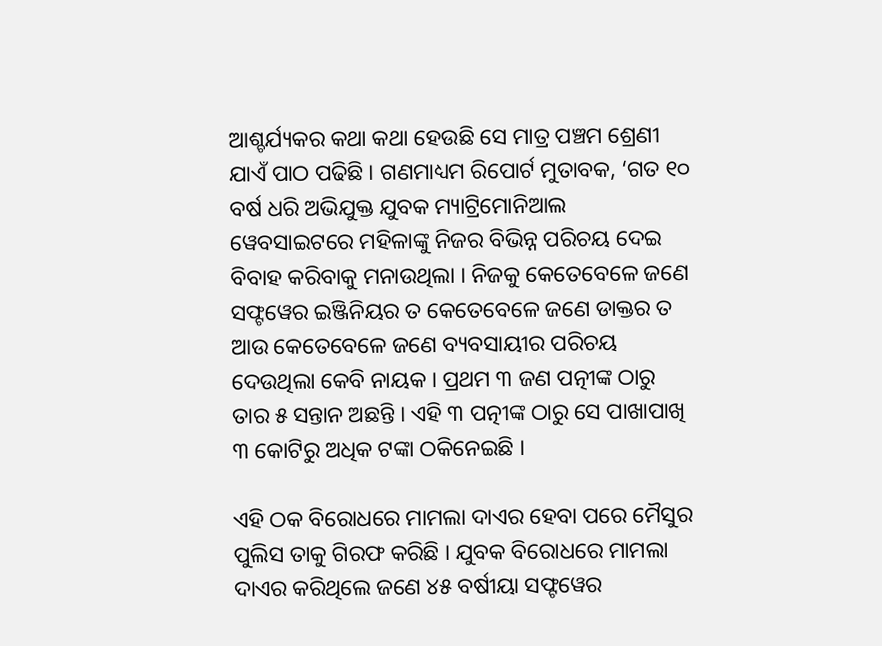ଆଶ୍ଚର୍ଯ୍ୟକର କଥା କଥା ହେଉଛି ସେ ମାତ୍ର ପଞ୍ଚମ ଶ୍ରେଣୀ ଯାଏଁ ପାଠ ପଢିଛି । ଗଣମାଧ୍ୟମ ରିପୋର୍ଟ ମୁତାବକ, ‘ଗତ ୧୦ ବର୍ଷ ଧରି ଅଭିଯୁକ୍ତ ଯୁବକ ମ୍ୟାଟ୍ରିମୋନିଆଲ ୱେବସାଇଟରେ ମହିଳାଙ୍କୁ ନିଜର ବିଭିନ୍ନ ପରିଚୟ ଦେଇ ବିବାହ କରିବାକୁ ମନାଉଥିଲା । ନିଜକୁ କେତେବେଳେ ଜଣେ ସଫ୍ଟୱେର ଇଞ୍ଜିନିୟର ତ କେତେବେଳେ ଜଣେ ଡାକ୍ତର ତ ଆଉ କେତେବେଳେ ଜଣେ ବ୍ୟବସାୟୀର ପରିଚୟ ଦେଉଥିଲା କେବି ନାୟକ । ପ୍ରଥମ ୩ ଜଣ ପତ୍ନୀଙ୍କ ଠାରୁ ତାର ୫ ସନ୍ତାନ ଅଛନ୍ତି । ଏହି ୩ ପତ୍ନୀଙ୍କ ଠାରୁ ସେ ପାଖାପାଖି ୩ କୋଟିରୁ ଅଧିକ ଟଙ୍କା ଠକିନେଇଛି ।

ଏହି ଠକ ବିରୋଧରେ ମାମଲା ଦାଏର ହେବା ପରେ ମୈସୁର ପୁଲିସ ତାକୁ ଗିରଫ କରିଛି । ଯୁବକ ବିରୋଧରେ ମାମଲା ଦାଏର କରିଥିଲେ ଜଣେ ୪୫ ବର୍ଷୀୟା ସଫ୍ଟୱେର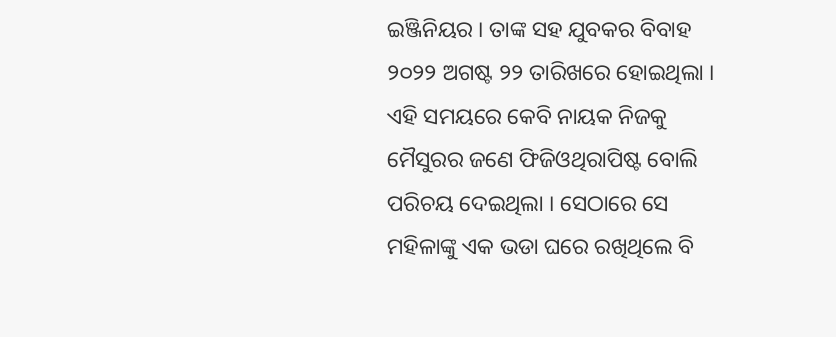ଇଞ୍ଜିନିୟର । ତାଙ୍କ ସହ ଯୁବକର ବିବାହ ୨୦୨୨ ଅଗଷ୍ଟ ୨୨ ତାରିଖରେ ହୋଇଥିଲା । ଏହି ସମୟରେ କେବି ନାୟକ ନିଜକୁ ମୈସୁରର ଜଣେ ଫିଜିଓଥିରାପିଷ୍ଟ ବୋଲି ପରିଚୟ ଦେଇଥିଲା । ସେଠାରେ ସେ ମହିଳାଙ୍କୁ ଏକ ଭଡା ଘରେ ରଖିଥିଲେ ବି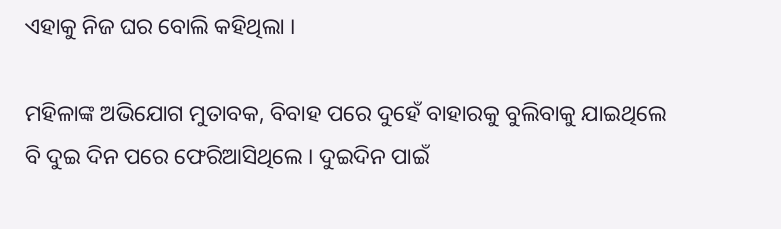ଏହାକୁ ନିଜ ଘର ବୋଲି କହିଥିଲା ।

ମହିଳାଙ୍କ ଅଭିଯୋଗ ମୁତାବକ, ବିବାହ ପରେ ଦୁହେଁ ବାହାରକୁ ବୁଲିବାକୁ ଯାଇଥିଲେ ବି ଦୁଇ ଦିନ ପରେ ଫେରିଆସିଥିଲେ । ଦୁଇଦିନ ପାଇଁ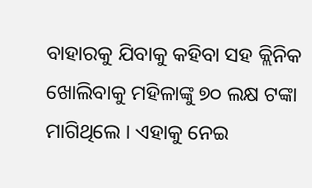ବାହାରକୁ ଯିବାକୁ କହିବା ସହ କ୍ଲିନିକ ଖୋଲିବାକୁ ମହିଳାଙ୍କୁ ୭୦ ଲକ୍ଷ ଟଙ୍କା ମାଗିଥିଲେ । ଏହାକୁ ନେଇ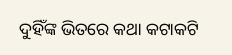ଦୁହିଁଙ୍କ ଭିତରେ କଥା କଟାକଟି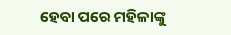ହେବା ପରେ ମହିଳାଙ୍କୁ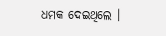ଧମକ ଦେଇଥିଲେ ।